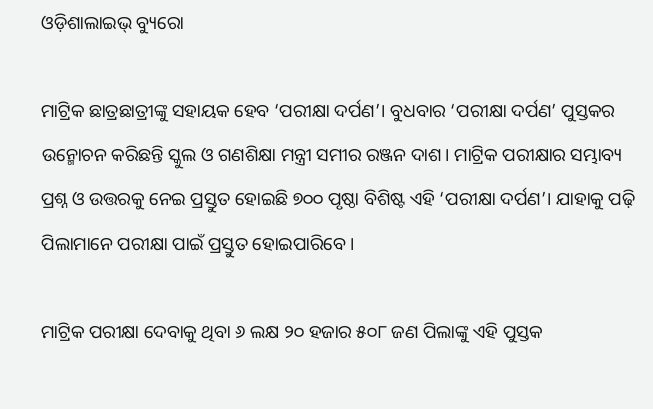ଓଡ଼ିଶାଲାଇଭ୍‌ ବ୍ୟୁରୋ

ମାଟ୍ରିକ ଛାତ୍ରଛାତ୍ରୀଙ୍କୁ ସହାୟକ ହେବ ‘ପରୀକ୍ଷା ଦର୍ପଣ’। ବୁଧବାର ‘ପରୀକ୍ଷା ଦର୍ପଣ’ ପୁସ୍ତକର ଉନ୍ମୋଚନ କରିଛନ୍ତି ସ୍କୁଲ ଓ ଗଣଶିକ୍ଷା ମନ୍ତ୍ରୀ ସମୀର ରଞ୍ଜନ ଦାଶ। ମାଟ୍ରିକ ପରୀକ୍ଷାର ସମ୍ଭାବ୍ୟ ପ୍ରଶ୍ନ ଓ ଉତ୍ତରକୁ ନେଇ ପ୍ରସ୍ତୁତ ହୋଇଛି ୭୦୦ ପୃଷ୍ଠା ବିଶିଷ୍ଟ ଏହି ‘ପରୀକ୍ଷା ଦର୍ପଣ’। ଯାହାକୁ ପଢ଼ି ପିଲାମାନେ ପରୀକ୍ଷା ପାଇଁ ପ୍ରସ୍ତୁତ ହୋଇପାରିବେ।

ମାଟ୍ରିକ ପରୀକ୍ଷା ଦେବାକୁ ଥିବା ୬ ଲକ୍ଷ ୨୦ ହଜାର ୫୦୮ ଜଣ ପିଲାଙ୍କୁ ଏହି ପୁସ୍ତକ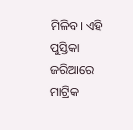ମିଳିବ। ଏହି ପୁସ୍ତିକା ଜରିଆରେ ମାଟ୍ରିକ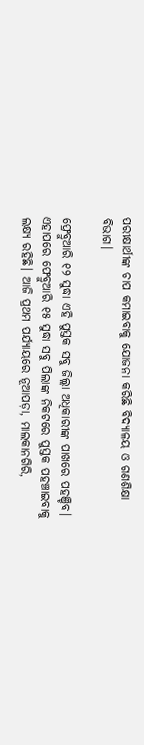ପରୀକ୍ଷାର୍ଥୀଙ୍କ ଚାପ କମାଇବାକୁ ଯୋଜନା କରିଛି ବିଦ୍ୟାଳୟ ଓ ଗଣଶିକ୍ଷା ବିଭାଗ।

ଫ୍ରେବ୍ରୁଆରି ୧୨ ସୁଦ୍ଧା ଏହି ପୁସ୍ତକ ସବୁ ଜିଲ୍ଲା ଅଧିକାରୀଙ୍କ ପାଖରେ ପହଞ୍ଚିବ। ଏହାପରେ ଫେବ୍ରୁଆରି ୧୫ ସୁଦ୍ଧା ସବୁ ପିଲାଙ୍କ ନିକଟରେ ପୁସ୍ତକ ପହଞ୍ଚାଇବାକୁ ଲକ୍ଷ୍ୟ ରହିଛି। ଆଜି ପ୍ରଥମ ପର୍ଯ୍ୟାୟରେ ନୂଆପଡ଼ା, ମାଲକାନଗିରି,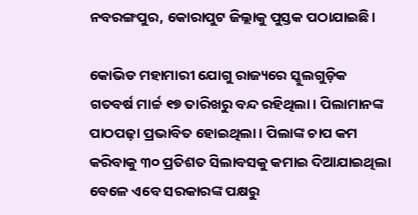ନବରଙ୍ଗପୁର, କୋରାପୁଟ ଜିଲ୍ଲାକୁ ପୁସ୍ତକ ପଠାଯାଇଛି।

କୋଭିଡ ମହାମାରୀ ଯୋଗୁ ରାଜ୍ୟରେ ସ୍କୁଲଗୁଡ଼ିକ ଗତବର୍ଷ ମାର୍ଚ୍ଚ ୧୭ ତାରିଖରୁ ବନ୍ଦ ରହିଥିଲା। ପିଲାମାନଙ୍କ ପାଠପଢ଼ା ପ୍ରଭାବିତ ହୋଇଥିଲା। ପିଲାଙ୍କ ଚାପ କମ କରିବାକୁ ୩୦ ପ୍ରତିଶତ ସିଲାବସକୁ କମାଇ ଦିଆଯାଇଥିଲା ବେଳେ ଏବେ ସରକାରଙ୍କ ପକ୍ଷରୁ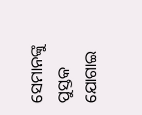ସେମାନଙ୍କୁ ପୁସ୍ତକ ଯୋଗାଇ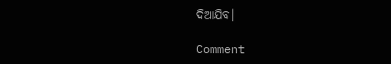ଦିଆଯିବ।

Comment